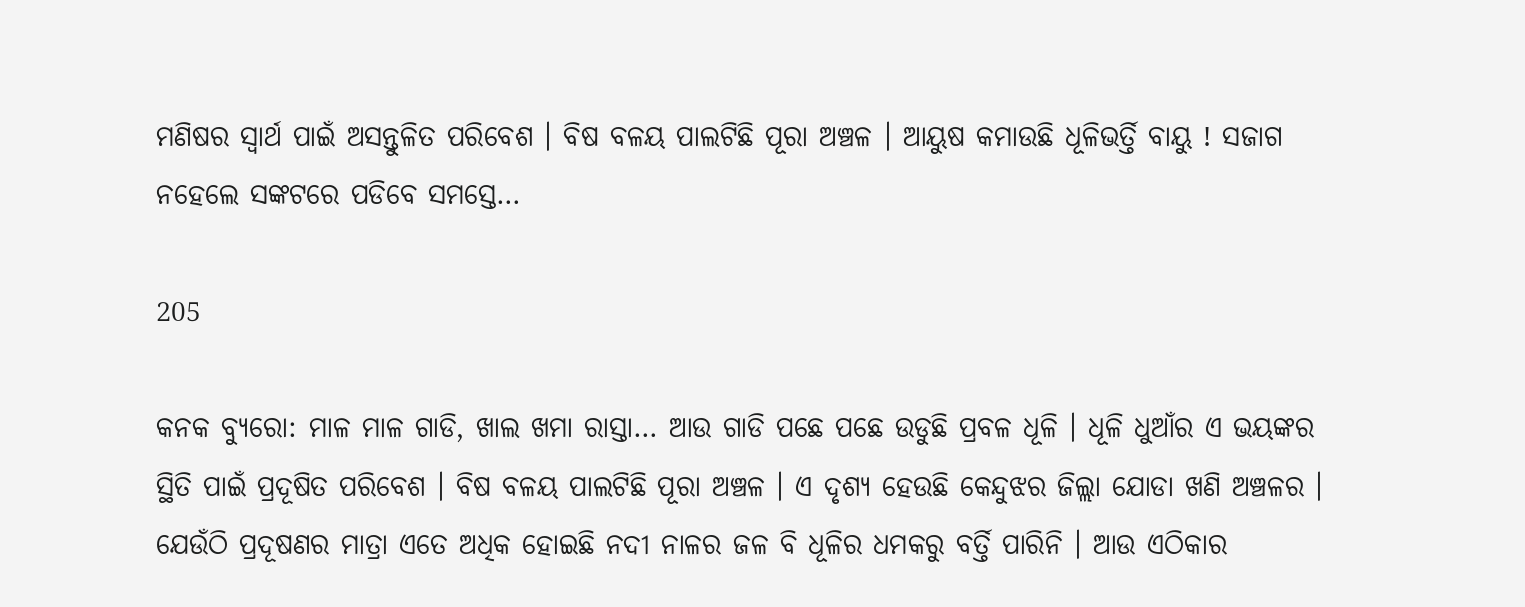ମଣିଷର ସ୍ୱାର୍ଥ ପାଇଁ ଅସନ୍ତୁଳିତ ପରିବେଶ । ବିଷ ବଳୟ ପାଲଟିଛି ପୂରା ଅଞ୍ଚଳ । ଆୟୁଷ କମାଉଛି ଧୂଳିଭର୍ତ୍ତି ବାୟୁ ! ସଜାଗ ନହେଲେ ସଙ୍କଟରେ ପଡିବେ ସମସ୍ତେ…

205

କନକ ବ୍ୟୁରୋ: ମାଳ ମାଳ ଗାଡି, ଖାଲ ଖମା ରାସ୍ତା… ଆଉ ଗାଡି ପଛେ ପଛେ ଉଡୁଛି ପ୍ରବଳ ଧୂଳି । ଧୂଳି ଧୁଆଁର ଏ ଭୟଙ୍କର ସ୍ଥିତି ପାଇଁ ପ୍ରଦୂଷିତ ପରିବେଶ । ବିଷ ବଳୟ ପାଲଟିଛି ପୂରା ଅଞ୍ଚଳ । ଏ ଦୃଶ୍ୟ ହେଉଛି କେନ୍ଦୁଝର ଜିଲ୍ଲା ଯୋଡା ଖଣି ଅଞ୍ଚଳର । ଯେଉଁଠି ପ୍ରଦୂଷଣର ମାତ୍ରା ଏତେ ଅଧିକ ହୋଇଛି ନଦୀ ନାଳର ଜଳ ବି ଧୂଳିର ଧମକରୁ ବର୍ତ୍ତି ପାରିନି । ଆଉ ଏଠିକାର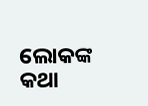ଲୋକଙ୍କ କଥା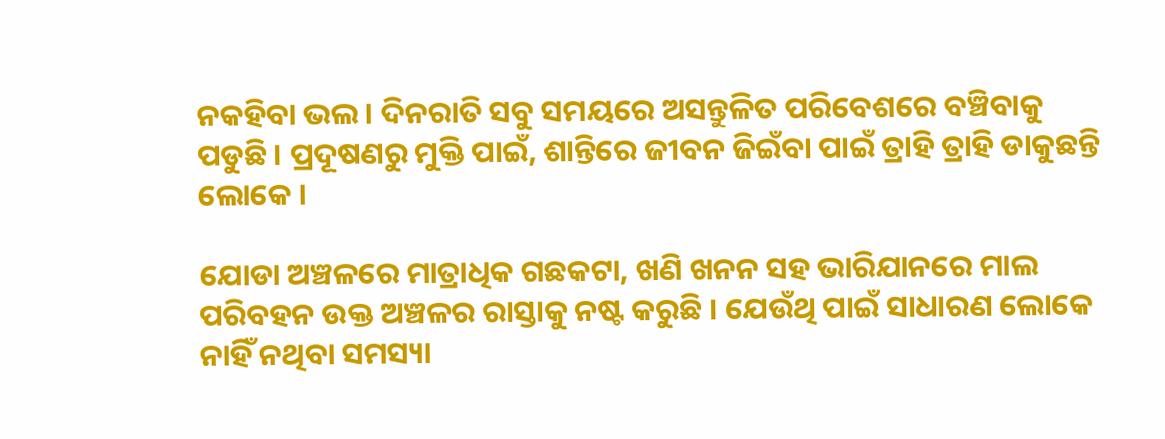ନକହିବା ଭଲ । ଦିନରାତି ସବୁ ସମୟରେ ଅସନ୍ତୁଳିତ ପରିବେଶରେ ବଞ୍ଚିବାକୁ ପଡୁଛି । ପ୍ରଦୂଷଣରୁ ମୁକ୍ତି ପାଇଁ, ଶାନ୍ତିରେ ଜୀବନ ଜିଇଁବା ପାଇଁ ତ୍ରାହି ତ୍ରାହି ଡାକୁଛନ୍ତି ଲୋକେ ।

ଯୋଡା ଅଞ୍ଚଳରେ ମାତ୍ରାଧିକ ଗଛକଟା, ଖଣି ଖନନ ସହ ଭାରିଯାନରେ ମାଲ ପରିବହନ ଉକ୍ତ ଅଞ୍ଚଳର ରାସ୍ତାକୁ ନଷ୍ଟ କରୁଛି । ଯେଉଁଥି ପାଇଁ ସାଧାରଣ ଲୋକେ ନାହିଁ ନଥିବା ସମସ୍ୟା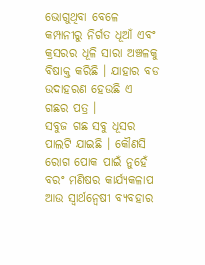ଭୋଗୁଥିବା ବେଳେ କମ୍ପାନୀରୁ ନିର୍ଗତ ଧୂଆଁ ଏବଂ କ୍ରସରର ଧୂଳି ସାରା ଅଞ୍ଚଳକୁ ବିଷାକ୍ତ କରିଛି । ଯାହାର ବଡ ଉଦାହରଣ ହେଉଛି ଏ ଗଛର ପତ୍ର ।
ସବୁଜ ଗଛ ସବୁ ଧୂସର ପାଲଟି ଯାଇଛି । କୌଣସି ରୋଗ ପୋକ ପାଇଁ ନୁହେଁ ବରଂ ମଣିଷର କାର୍ଯ୍ୟକଳାପ ଆଉ ସ୍ୱାର୍ଥନ୍ୱେଷୀ ବ୍ୟବହାର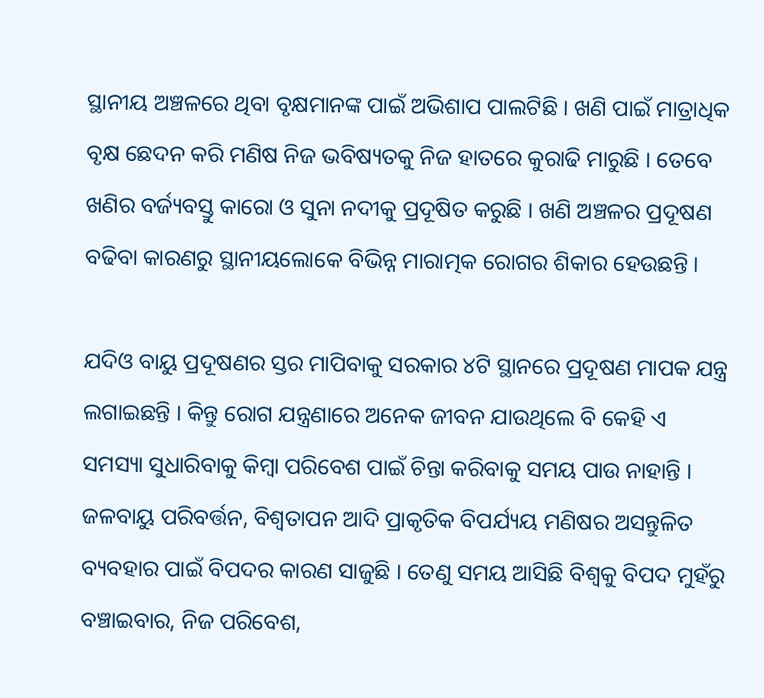ସ୍ଥାନୀୟ ଅଞ୍ଚଳରେ ଥିବା ବୃକ୍ଷମାନଙ୍କ ପାଇଁ ଅଭିଶାପ ପାଲଟିଛି । ଖଣି ପାଇଁ ମାତ୍ରାଧିକ ବୃକ୍ଷ ଛେଦନ କରି ମଣିଷ ନିଜ ଭବିଷ୍ୟତକୁ ନିଜ ହାତରେ କୁରାଢି ମାରୁଛି । ତେବେ ଖଣିର ବର୍ଜ୍ୟବସ୍ତୁ କାରୋ ଓ ସୁନା ନଦୀକୁ ପ୍ରଦୂଷିତ କରୁଛି । ଖଣି ଅଞ୍ଚଳର ପ୍ରଦୂଷଣ ବଢିବା କାରଣରୁ ସ୍ଥାନୀୟଲୋକେ ବିଭିନ୍ନ ମାରାତ୍ମକ ରୋଗର ଶିକାର ହେଉଛନ୍ତି ।

ଯଦିଓ ବାୟୁ ପ୍ରଦୂଷଣର ସ୍ତର ମାପିବାକୁ ସରକାର ୪ଟି ସ୍ଥାନରେ ପ୍ରଦୂଷଣ ମାପକ ଯନ୍ତ୍ର ଲଗାଇଛନ୍ତି । କିନ୍ତୁ ରୋଗ ଯନ୍ତ୍ରଣାରେ ଅନେକ ଜୀବନ ଯାଉଥିଲେ ବି କେହି ଏ ସମସ୍ୟା ସୁଧାରିବାକୁ କିମ୍ବା ପରିବେଶ ପାଇଁ ଚିନ୍ତା କରିବାକୁ ସମୟ ପାଉ ନାହାନ୍ତି । ଜଳବାୟୁ ପରିବର୍ତ୍ତନ, ବିଶ୍ୱତାପନ ଆଦି ପ୍ରାକୃତିକ ବିପର୍ଯ୍ୟୟ ମଣିଷର ଅସନ୍ତୁଳିତ ବ୍ୟବହାର ପାଇଁ ବିପଦର କାରଣ ସାଜୁଛି । ତେଣୁ ସମୟ ଆସିଛି ବିଶ୍ୱକୁ ବିପଦ ମୁହଁରୁ ବଞ୍ଚାଇବାର, ନିଜ ପରିବେଶ,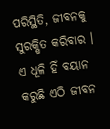ପରିସ୍ଥିତି, ଜୀବନକୁ ସୁରକ୍ଷିତ କରିବାର । ଏ ଧୂଳି ହିଁ ବୟାନ କରୁଛି ଏଠି ଜୀବନ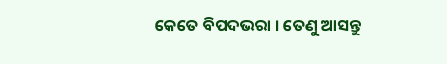କେତେ ବିପଦଭରା । ତେଣୁ ଆସନ୍ତୁ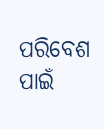ପରିବେଶ ପାଇଁ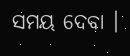ସମୟ ଦେବା ।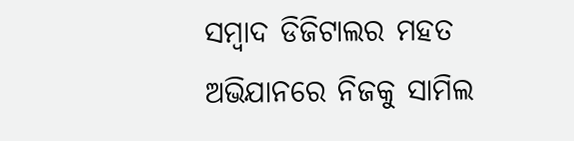ସମ୍ବାଦ ଡିଜିଟାଲର ମହତ ଅଭିଯାନରେ ନିଜକୁ ସାମିଲ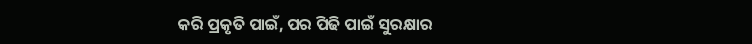କରି ପ୍ରକୃତି ପାଇଁ, ପର ପିଢି ପାଇଁ ସୁରକ୍ଷାର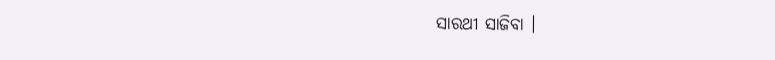ସାରଥୀ ସାଜିବା ।